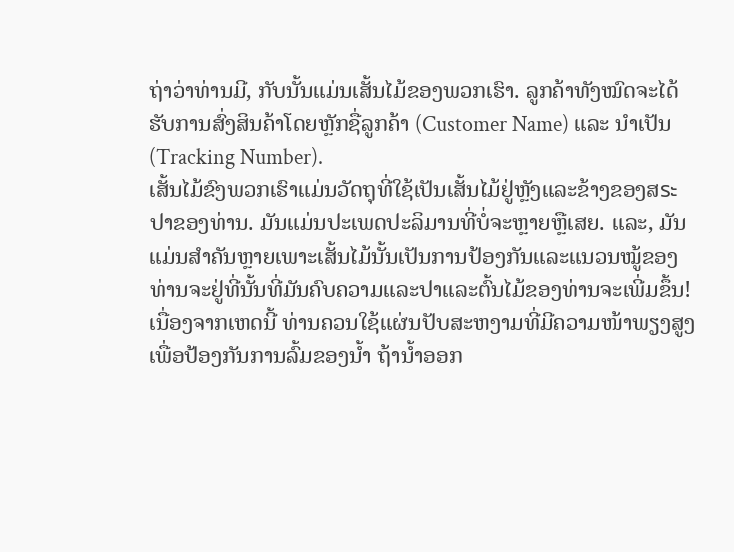ຖ່າວ່າທ່ານມີ, ກັບນັ້ນແມ່ນເສັ້ນໄມ້ຂອງພວກເຮົາ. ລູກຄ້າທັງໝົດຈະໄດ້ຮັບການສົ່ງສິນຄ້າໂດຍຫຼັກຊື່ລູກຄ້າ (Customer Name) ແລະ ນຳເປັນ (Tracking Number).
ເສັ້ນໄມ້ຂົງພວກເຮົາແມ່ນວັດຖຸທີ່ໃຊ້ເປັນເສັ້ນໄມ້ຢູ່ຫຼັງແລະຂ້າງຂອງສระປາຂອງທ່ານ. ມັນແມ່ນປະເພດປະລິມານທີ່ບໍ່ຈະຫຼາຍຫຼືເສຍ. ແລະ, ມັນແມ່ນສຳຄັນຫຼາຍເພາະເສັ້ນໄມ້ນັ້ນເປັນການປ້ອງກັນແລະແນວນໝູ້ຂອງທ່ານຈະຢູ່ທີ່ນັ້ນທີ່ມັນຄົບຄວາມແລະປາແລະຕົ້ນໄມ້ຂອງທ່ານຈະເພີ່ມຂຶ້ນ!
ເນື່ອງຈາກເຫດນີ້ ທ່ານຄວນໃຊ້ແຜ່ນປັບສະຫງາມທີ່ມີຄວາມໜ້າພຽງສູງເພື່ອປ້ອງກັນການລົ້ມຂອງນ້ຳ ຖ້ານ້ຳອອກ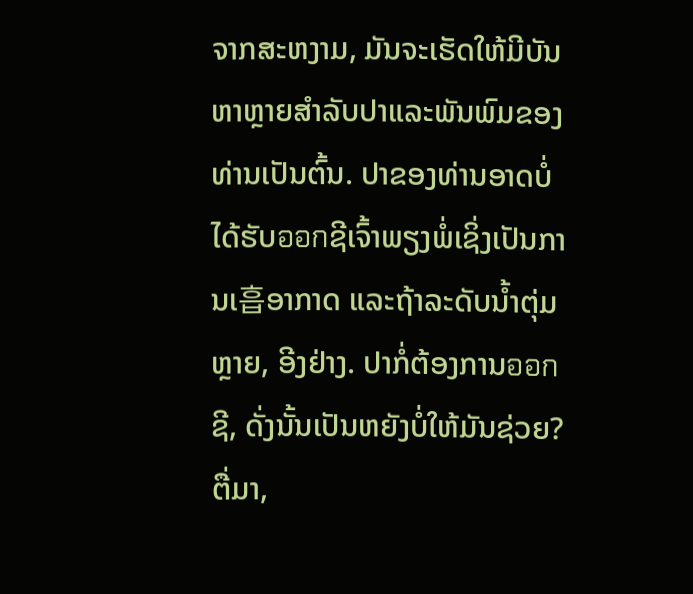ຈາກສະຫງາມ, ມັນຈະເຮັດໃຫ້ມີບັນຫາຫຼາຍສຳລັບປາແລະພັນພົມຂອງທ່ານເປັນຕົ້ນ. ປາຂອງທ່ານອາດບໍ່ໄດ້ຮັບออกຊີເຈົ້າພຽງພໍ່ເຊິ່ງເປັນການເ흡ອາກາດ ແລະຖ້າລະດັບນ້ຳຕຸ່ມຫຼາຍ, ອີງຢ່າງ. ປາກໍ່ຕ້ອງການออกຊີ, ດັ່ງນັ້ນເປັນຫຍັງບໍ່ໃຫ້ມັນຊ່ວຍ? ຕື່ມາ,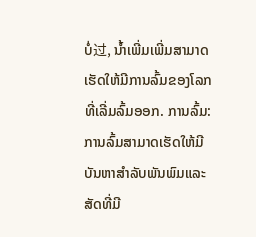ບໍ່过, ນ້ຳເພີ່ມເພີ່ມສາມາດເຮັດໃຫ້ມີການລົ້ມຂອງໂລກທີ່ເລີ່ມລົ້ມອອກ. ການລົ້ມ: ການລົ້ມສາມາດເຮັດໃຫ້ມີບັນຫາສຳລັບພັນພົມແລະສັດທີ່ມີ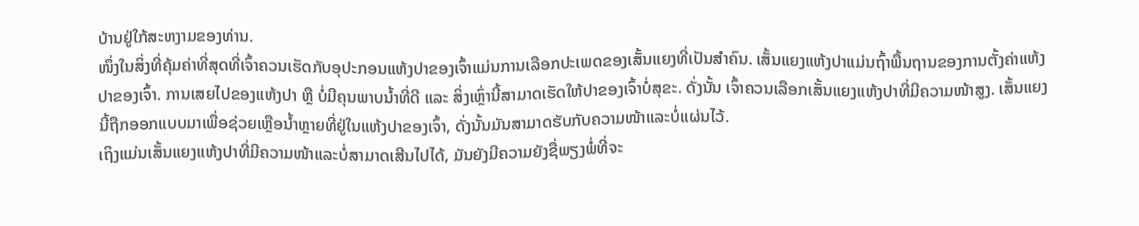ບ້ານຢູ່ໃກ້ສະຫງາມຂອງທ່ານ.
ໜຶ່ງໃນສິ່ງທີ່ຄຸ້ມຄ່າທີ່ສຸດທີ່ເຈົ້າຄວນເຮັດກັບອຸປະກອນແຫ້ງປາຂອງເຈົ້າແມ່ນການເລືອກປະເພດຂອງເສັ້ນແຍງທີ່ເປັນສຳຄົນ. ເສັ້ນແຍງແຫ້ງປາແມ່ນຖົ້າພື້ນຖານຂອງການຕັ້ງຄ່າແຫ້ງປາຂອງເຈົ້າ. ການເສຍໄປຂອງແຫ້ງປາ ຫຼື ບໍ່ມີຄຸນພາບນ້ຳທີ່ດີ ແລະ ສິ່ງເຫຼົ່ານີ້ສາມາດເຮັດໃຫ້ປາຂອງເຈົ້າບໍ່ສຸຂະ. ດັ່ງນັ້ນ ເຈົ້າຄວນເລືອກເສັ້ນແຍງແຫ້ງປາທີ່ມີຄວາມໜ້າສູງ. ເສັ້ນແຍງນີ້ຖືກອອກແບບມາເພື່ອຊ່ວຍເຫຼືອນ້ຳຫຼາຍທີ່ຢູ່ໃນແຫ້ງປາຂອງເຈົ້າ, ດັ່ງນັ້ນມັນສາມາດຮັບກັບຄວາມໜ້າແລະບໍ່ແຜ່ນໄວ້.
ເຖິງແມ່ນເສັ້ນແຍງແຫ້ງປາທີ່ມີຄວາມໜ້າແລະບໍ່ສາມາດເສີນໄປໄດ້, ມັນຍັງມີຄວາມຍັງຊື່ພຽງພໍ່ທີ່ຈະ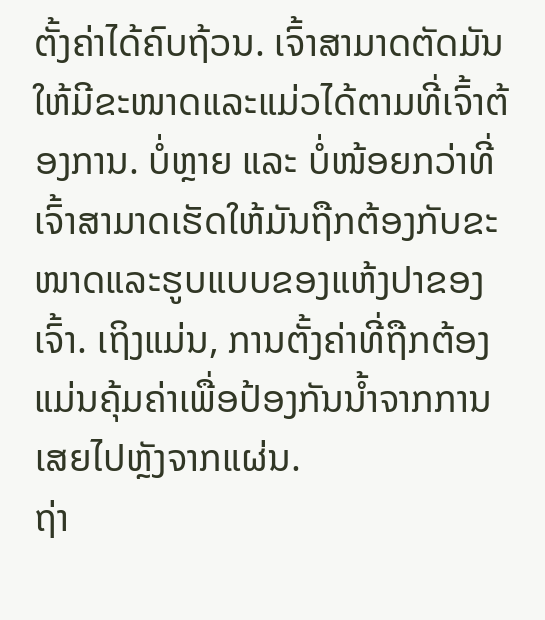ຕັ້ງຄ່າໄດ້ຄົບຖ້ວນ. ເຈົ້າສາມາດຕັດມັນໃຫ້ມີຂະໜາດແລະແມ່ວໄດ້ຕາມທີ່ເຈົ້າຕ້ອງການ. ບໍ່ຫຼາຍ ແລະ ບໍ່ໜ້ອຍກວ່າທີ່ເຈົ້າສາມາດເຮັດໃຫ້ມັນຖືກຕ້ອງກັບຂະໜາດແລະຮູບແບບຂອງແຫ້ງປາຂອງເຈົ້າ. ເຖິງແມ່ນ, ການຕັ້ງຄ່າທີ່ຖືກຕ້ອງແມ່ນຄຸ້ມຄ່າເພື່ອປ້ອງກັນນ້ຳຈາກການເສຍໄປຫຼັງຈາກແຜ່ນ.
ຖ່າ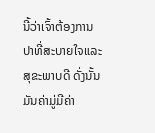ນີ້ວ່າເຈົ້າຕ້ອງການປາທີ່ສະບາຍໃຈແລະສຸຂະພາບດີ ດັ່ງນັ້ນມັນຄ່າມູ່ມີຄ່າ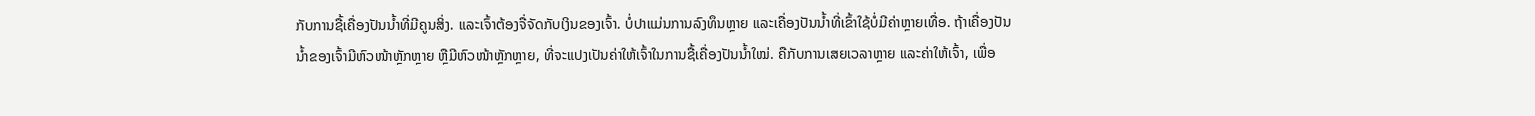ກັບການຊື້ເຄື່ອງປັນນ້ຳທີ່ມີຄູນສິ່ງ. ແລະເຈົ້າຕ້ອງຈື່ຈັດກັບເງິນຂອງເຈົ້າ. ບໍ່ປາແມ່ນການລົງທຶນຫຼາຍ ແລະເຄື່ອງປັນນ້ຳທີ່ເຂົ້າໃຊ້ບໍ່ມີຄ່າຫຼາຍເທື່ອ. ຖ້າເຄື່ອງປັນນ້ຳຂອງເຈົ້າມີຫົວໜ້າຫຼັກຫຼາຍ ຫຼືມີຫົວໜ້າຫຼັກຫຼາຍ, ທີ່ຈະແປງເປັນຄ່າໃຫ້ເຈົ້າໃນການຊື້ເຄື່ອງປັນນ້ຳໃໝ່. ຄືກັບການເສຍເວລາຫຼາຍ ແລະຄ່າໃຫ້ເຈົ້າ, ເພື່ອ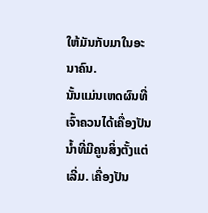ໃຫ້ມັນກັບມາໃນອະນາຄົນ.
ນັ້ນແມ່ນເຫດຜົນທີ່ເຈົ້າຄວນໄດ້ເຄື່ອງປັນນ້ຳທີ່ມີຄູນສິ່ງຕັ້ງແຕ່ເລີ່ມ. เຄື່ອງປັນ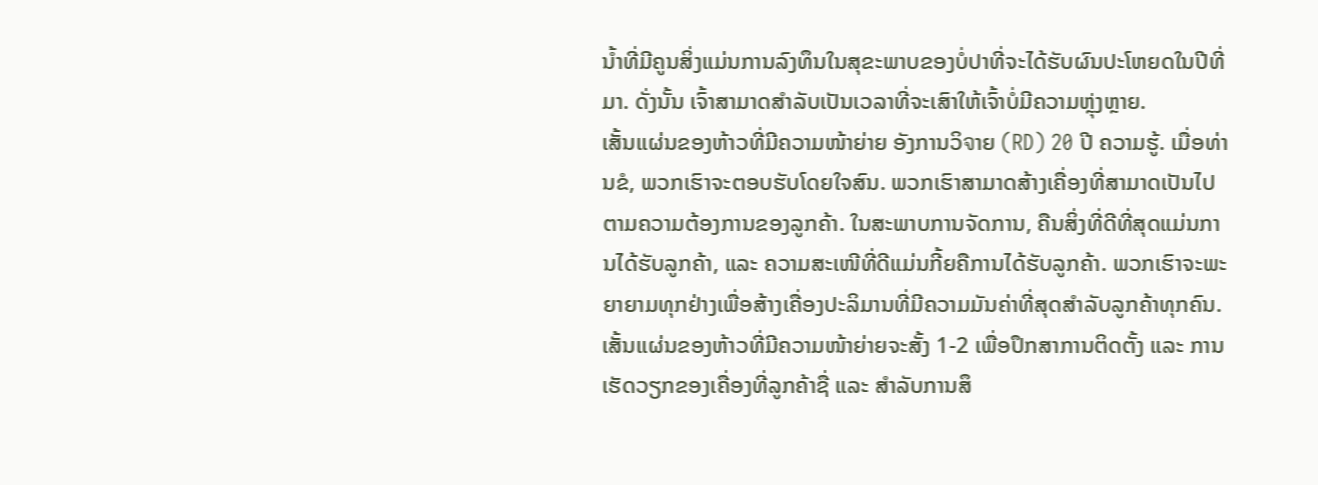ນ້ຳທີ່ມີຄູນສິ່ງແມ່ນການລົງທຶນໃນສຸຂະພາບຂອງບໍ່ປາທີ່ຈະໄດ້ຮັບຜົນປະໂຫຍດໃນປີທີ່ມາ. ດັ່ງນັ້ນ ເຈົ້າສາມາດສຳລັບເປັນເວລາທີ່ຈະເສົາໃຫ້ເຈົ້າບໍ່ມີຄວາມຫຼຸ່ງຫຼາຍ.
ເສັ້ນແຜ່ນຂອງຫ້າວທີ່ມີຄວາມໜ້າຍ່າຍ ອັງການວິจາຍ (RD) 20 ປີ ຄວາມຮູ້. ເມື່ອທ່ານຂໍ, ພວກເຮົາຈະຕອບຮັບໂດຍໃຈສົນ. ພວກເຮົາສາມາດສ້າງເຄື່ອງທີ່ສາມາດເປັນໄປຕາມຄວາມຕ້ອງການຂອງລູກຄ້າ. ໃນສະພາບການຈັດການ, ຄືນສິ່ງທີ່ດີທີ່ສຸດແມ່ນການໄດ້ຮັບລູກຄ້າ, ແລະ ຄວາມສະເໜີທີ່ດີແມ່ນກີ້ຍຄືການໄດ້ຮັບລູກຄ້າ. ພວກເຮົາຈະພະຍາຍາມທຸກຢ່າງເພື່ອສ້າງເຄື່ອງປະລິມານທີ່ມີຄວາມມັນຄ່າທີ່ສຸດສຳລັບລູກຄ້າທຸກຄົນ.
ເສັ້ນແຜ່ນຂອງຫ້າວທີ່ມີຄວາມໜ້າຍ່າຍຈະສັ້ງ 1-2 ເພື່ອປຶກສາການຕິດຕັ້ງ ແລະ ການເຮັດວຽກຂອງເຄື່ອງທີ່ລູກຄ້າຊື່ ແລະ ສຳລັບການສຶ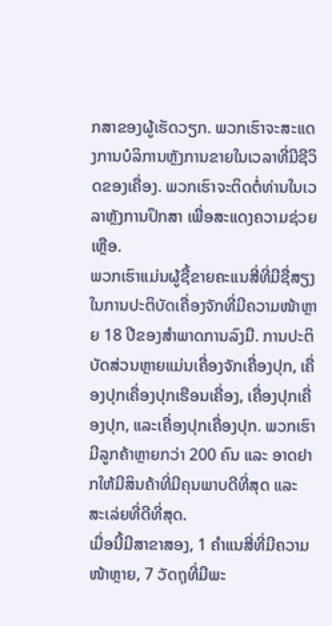ກສາຂອງຜູ້ເຮັດວຽກ. ພວກເຮົາຈະສະແດງການບໍລິການຫຼັງການຂາຍໃນເວລາທີ່ມີຊີວິດຂອງເຄື່ອງ. ພວກເຮົາຈະຕິດຕໍ່ທ່ານໃນເວລາຫຼັງການປຶກສາ ເພື່ອສະແດງຄວາມຊ່ວຍເຫຼືອ.
ພວກເຮົາແມ່ນຜູ້ຊື້ຂາຍຄະແນສີ່ທີ່ມີຊື່ສຽງໃນການປະຕິບັດເຄື່ອງຈັກທີ່ມີຄວາມໜ້າຫຼາຍ 18 ປີຂອງສຳພາດການລົງມື. ການປະຕິບັດສ່ວນຫຼາຍແມ່ນເຄື່ອງຈັກເຄື່ອງປຸກ, ເຄື່ອງປຸກເຄື່ອງປຸກເຮືອນເຄື່ອງ, ເຄື່ອງປຸກເຄື່ອງປຸກ, ແລະເຄື່ອງປຸກເຄື່ອງປຸກ. ພວກເຮົາມີລູກຄ້າຫຼາຍກວ່າ 200 ຄົນ ແລະ ອາດຢາກໃຫ້ມີສິນຄ້າທີ່ມີຄຸນພາບດີທີ່ສຸດ ແລະ ສະເລ່ຍທີ່ດີທີ່ສຸດ.
ເມື່ອນີ້ມີສາຂາສອງ, 1 ຄຳແນສີ່ທີ່ມີຄວາມໜ້າຫຼາຍ, 7 ວັດຖຸທີ່ມີພະ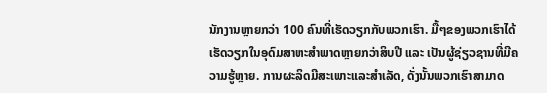ນັກງານຫຼາຍກວ່າ 100 ຄົນທີ່ເຮັດວຽກກັບພວກເຮົາ. ມື້ໆຂອງພວກເຮົາໄດ້ເຮັດວຽກໃນອຸດົມສາຫະສຳພາດຫຼາຍກວ່າສິບປີ ແລະ ເປັນຜູ້ຊ່ຽວຊານທີ່ມີຄວາມຮູ້ຫຼາຍ. ການຜະລິດມີສະເພາະແລະສຳເລັດ, ດັ່ງນັ້ນພວກເຮົາສາມາດ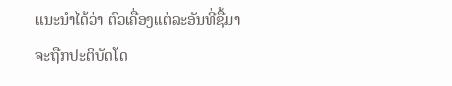ແນະນຳໄດ້ວ່າ ຕົວເຄື່ອງແຕ່ລະອັນທີ່ຊື້ມາຈະຖືກປະຕິບັດໂດ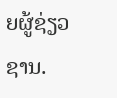ຍຜູ້ຊ່ຽວຊານ.